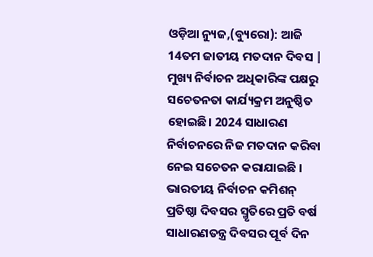ଓଡ଼ିଆ ନ୍ୟୁଜ,(ବ୍ୟୁରୋ): ଆଜି 14ତମ ଜାତୀୟ ମତଦାନ ଦିବସ | ମୁଖ୍ୟ ନିର୍ବାଚନ ଅଧିକାରିଙ୍କ ପକ୍ଷରୁ ସଚେତନତା କାର୍ଯ୍ୟକ୍ରମ ଅନୁଷ୍ଠିତ ହୋଇଛି। 2024 ସାଧାରଣ ନିର୍ବାଚନରେ ନିଜ ମତଦାନ କରିବା ନେଇ ସଚେତନ କରାଯାଇଛି । ଭାରତୀୟ ନିର୍ବାଚନ କମିଶନ୍ ପ୍ରତିଷ୍ଠା ଦିବସର ସ୍ମୃତିରେ ପ୍ରତି ବର୍ଷ ସାଧାରଣତନ୍ତ୍ର ଦିବସର ପୂର୍ବ ଦିନ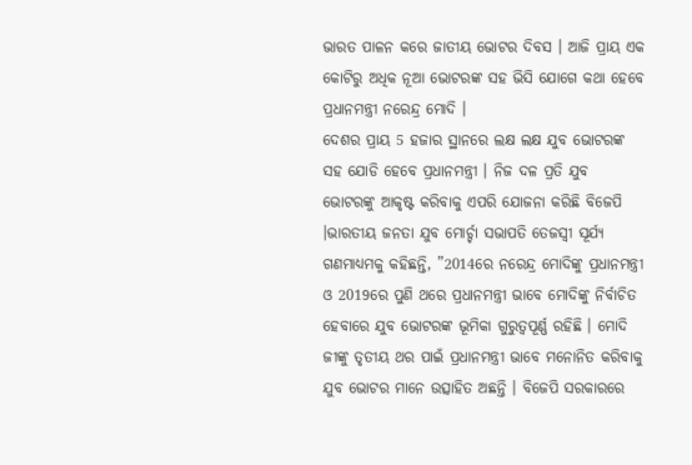ଭାରତ ପାଳନ କରେ ଜାତୀୟ ଭୋଟର ଦିବସ । ଆଜି ପ୍ରାୟ ଏକ କୋଟିରୁ ଅଧିକ ନୂଆ ଭୋଟରଙ୍କ ସହ ଭିସି ଯୋଗେ କଥା ହେବେ ପ୍ରଧାନମନ୍ତ୍ରୀ ନରେନ୍ଦ୍ର ମୋଦି ।
ଦେଶର ପ୍ରାୟ 5 ହଜାର ସ୍ଥାନରେ ଲକ୍ଷ ଲକ୍ଷ ଯୁବ ଭୋଟରଙ୍କ ସହ ଯୋଡି ହେବେ ପ୍ରଧାନମନ୍ତ୍ରୀ । ନିଜ ଦଳ ପ୍ରତି ଯୁବ ଭୋଟରଙ୍କୁ ଆକୃଷ୍ଟ କରିବାକୁ ଏପରି ଯୋଜନା କରିଛି ବିଜେପି ।ଭାରତୀୟ ଜନତା ଯୁବ ମୋର୍ଚ୍ଚା ସଭାପତି ତେଜସ୍ବୀ ସୂର୍ଯ୍ୟ ଗଣମାଧ୍ୟମକୁ କହିଛନ୍ତି, ”2014ରେ ନରେନ୍ଦ୍ର ମୋଦିଙ୍କୁ ପ୍ରଧାନମନ୍ତ୍ରୀ ଓ 2019ରେ ପୁଣି ଥରେ ପ୍ରଧାନମନ୍ତ୍ରୀ ଭାବେ ମୋଦିଙ୍କୁ ନିର୍ବାଚିତ ହେବାରେ ଯୁବ ଭୋଟରଙ୍କ ଭୂମିକା ଗୁରୁତ୍ବପୂର୍ଣ୍ଣ ରହିଛି । ମୋଦି ଜୀଙ୍କୁ ତୃତୀୟ ଥର ପାଇଁ ପ୍ରଧାନମନ୍ତ୍ରୀ ଭାବେ ମନୋନିତ କରିବାକୁ ଯୁବ ଭୋଟର ମାନେ ଉତ୍ସାହିତ ଅଛନ୍ତି । ବିଜେପି ସରକାରରେ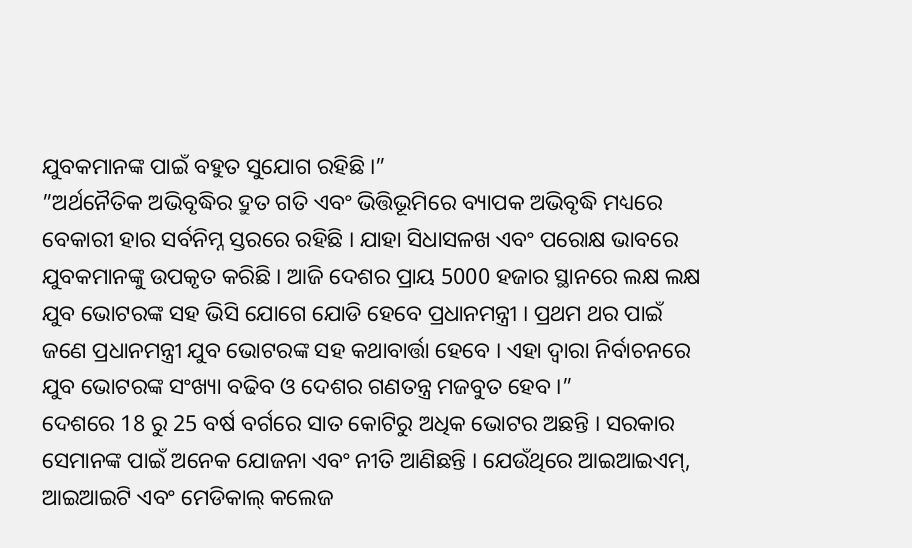ଯୁବକମାନଙ୍କ ପାଇଁ ବହୁତ ସୁଯୋଗ ରହିଛି ।”
”ଅର୍ଥନୈତିକ ଅଭିବୃଦ୍ଧିର ଦ୍ରୁତ ଗତି ଏବଂ ଭିତ୍ତିଭୂମିରେ ବ୍ୟାପକ ଅଭିବୃଦ୍ଧି ମଧ୍ୟରେ ବେକାରୀ ହାର ସର୍ବନିମ୍ନ ସ୍ତରରେ ରହିଛି । ଯାହା ସିଧାସଳଖ ଏବଂ ପରୋକ୍ଷ ଭାବରେ ଯୁବକମାନଙ୍କୁ ଉପକୃତ କରିଛି । ଆଜି ଦେଶର ପ୍ରାୟ 5000 ହଜାର ସ୍ଥାନରେ ଲକ୍ଷ ଲକ୍ଷ ଯୁବ ଭୋଟରଙ୍କ ସହ ଭିସି ଯୋଗେ ଯୋଡି ହେବେ ପ୍ରଧାନମନ୍ତ୍ରୀ । ପ୍ରଥମ ଥର ପାଇଁ ଜଣେ ପ୍ରଧାନମନ୍ତ୍ରୀ ଯୁବ ଭୋଟରଙ୍କ ସହ କଥାବାର୍ତ୍ତା ହେବେ । ଏହା ଦ୍ବାରା ନିର୍ବାଚନରେ ଯୁବ ଭୋଟରଙ୍କ ସଂଖ୍ୟା ବଢିବ ଓ ଦେଶର ଗଣତନ୍ତ୍ର ମଜବୁତ ହେବ ।”
ଦେଶରେ 18 ରୁ 25 ବର୍ଷ ବର୍ଗରେ ସାତ କୋଟିରୁ ଅଧିକ ଭୋଟର ଅଛନ୍ତି । ସରକାର ସେମାନଙ୍କ ପାଇଁ ଅନେକ ଯୋଜନା ଏବଂ ନୀତି ଆଣିଛନ୍ତି । ଯେଉଁଥିରେ ଆଇଆଇଏମ୍, ଆଇଆଇଟି ଏବଂ ମେଡିକାଲ୍ କଲେଜ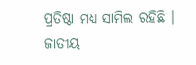ପ୍ରତିଷ୍ଠା ମଧ୍ୟ ସାମିଲ ରହିଛି । ଜାତୀୟ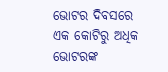ଭୋଟର ଦିବସରେ ଏକ କୋଟିରୁ ଅଧିକ ଭୋଟରଙ୍କ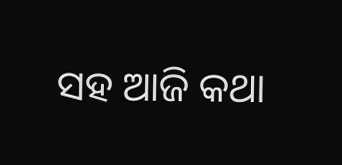ସହ ଆଜି କଥା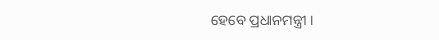ହେବେ ପ୍ରଧାନମନ୍ତ୍ରୀ ।